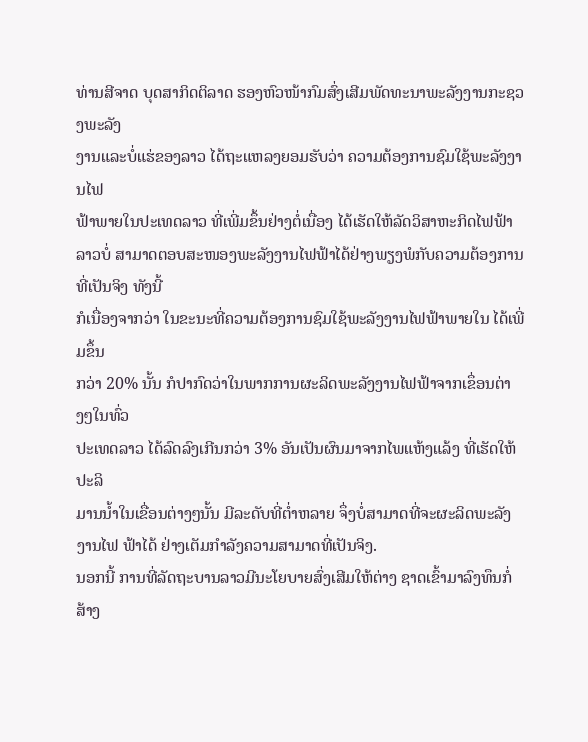ທ່ານສີຈາດ ບຸດສາກິດຕິລາດ ຮອງຫົວໜ້າກົມສົ່ງເສີມພັດທະນາພະລັງງານກະຊວງພະລັງ
ງານແລະບໍ່ແຮ່ຂອງລາວ ໄດ້ຖະແຫລງຍອມຮັບວ່າ ຄວາມຕ້ອງການຊົມໃຊ້ພະລັງງານໄຟ
ຟ້າພາຍໃນປະເທດລາວ ທີ່ເພີ່ມຂຶ້ນຢ່າງຕໍ່ເນື່ອງ ໄດ້ເຮັດໃຫ້ລັດວິສາຫະກິດໄຟຟ້າລາວບໍ່ ສາມາດຕອບສະໜອງພະລັງງານໄຟຟ້າໄດ້ຢ່າງພຽງພໍກັບຄວາມຕ້ອງການທີ່ເປັນຈິງ ທັງນີ້
ກໍເນື່ອງຈາກວ່າ ໃນຂະນະທີ່ຄວາມຕ້ອງການຊົມໃຊ້ພະລັງງານໄຟຟ້າພາຍໃນ ໄດ້ເພີ່ມຂຶ້ນ
ກວ່າ 20% ນັ້ນ ກໍປາກົດວ່າໃນພາກການຜະລິດພະລັງງານໄຟຟ້າຈາກເຂຶ່ອນຕ່າງໆໃນທົ່ວ
ປະເທດລາວ ໄດ້ລົດລົງເກີນກວ່າ 3% ອັນເປັນຜົນມາຈາກໄພແຫ້ງແລ້ງ ທີ່ເຮັດໃຫ້ປະລິ
ມານນໍ້າໃນເຂື່ອນຕ່າງໆນັ້ນ ມີລະດັບທີ່ຕໍ່າຫລາຍ ຈຶ່ງບໍ່ສາມາດທີ່ຈະຜະລິດພະລັງງານໄຟ ຟ້າໄດ້ ຢ່າງເຕັມກໍາລັງຄວາມສາມາດທີ່ເປັນຈິງ.
ນອກນີ້ ການທີ່ລັດຖະບານລາວມີນະໂຍບາຍສົ່ງເສີມໃຫ້ຕ່າງ ຊາດເຂົ້າມາລົງທຶນກໍ່ສ້າງ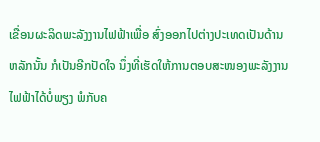ເຂື່ອນຜະລິດພະລັງງານໄຟຟ້າເພື່ອ ສົ່ງອອກໄປຕ່າງປະເທດເປັນດ້ານຫລັກນັ້ນ ກໍເປັນອີກປັດໃຈ ນຶ່ງທີ່ເຮັດໃຫ້ການຕອບສະໜອງພະລັງງານໄຟຟ້າໄດ້ບໍ່ພຽງ ພໍກັບຄ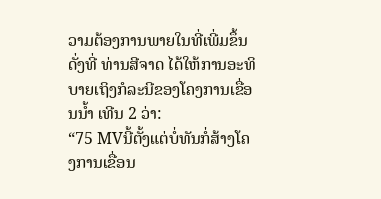ວາມຕ້ອງການພາຍໃນທີ່ເພີ່ມຂຶ້ນດັ່ງທີ່ ທ່ານສີຈາດ ໄດ້ໃຫ້ການອະທິບາຍເຖິງກໍລະນີຂອງໂຄງການເຂື່ອນນໍ້າ ເທີນ 2 ວ່າ:
“75 MVນີ້ຕັ້ງແຕ່ບໍ່ທັນກໍ່ສ້າງໂຄງການເຂື່ອນ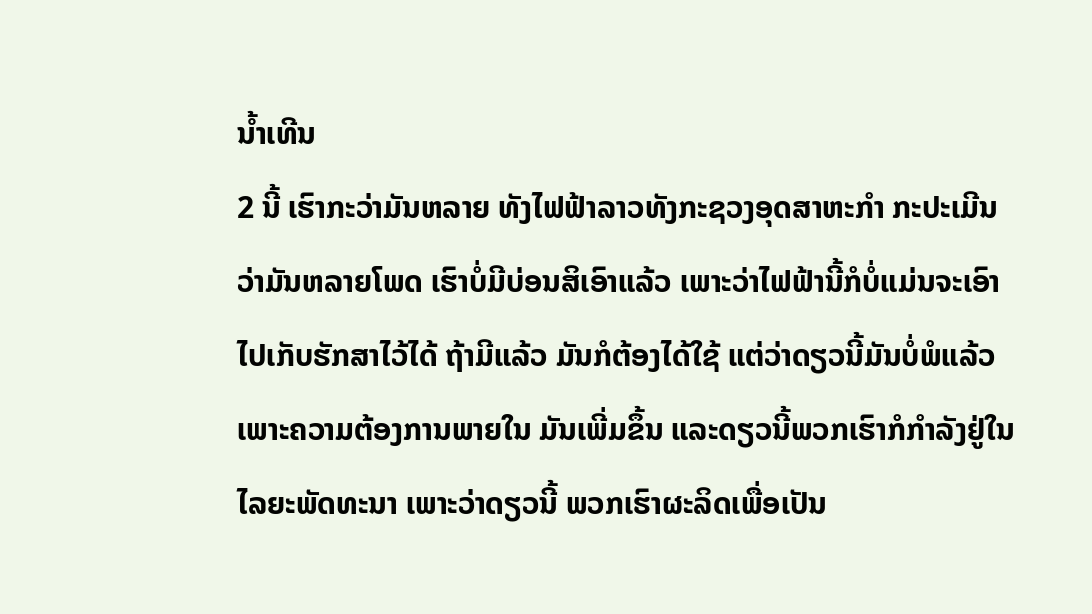ນໍ້າເທີນ
2 ນີ້ ເຮົາກະວ່າມັນຫລາຍ ທັງໄຟຟ້າລາວທັງກະຊວງອຸດສາຫະກໍາ ກະປະເມີນ
ວ່າມັນຫລາຍໂພດ ເຮົາບໍ່ມີບ່ອນສິເອົາແລ້ວ ເພາະວ່າໄຟຟ້ານີ້ກໍບໍ່ແມ່ນຈະເອົາ
ໄປເກັບຮັກສາໄວ້ໄດ້ ຖ້າມີແລ້ວ ມັນກໍຕ້ອງໄດ້ໃຊ້ ແຕ່ວ່າດຽວນີ້ມັນບໍ່ພໍແລ້ວ
ເພາະຄວາມຕ້ອງການພາຍໃນ ມັນເພີ່ມຂຶ້ນ ແລະດຽວນີ້ພວກເຮົາກໍກໍາລັງຢູ່ໃນ
ໄລຍະພັດທະນາ ເພາະວ່າດຽວນີ້ ພວກເຮົາຜະລິດເພື່ອເປັນ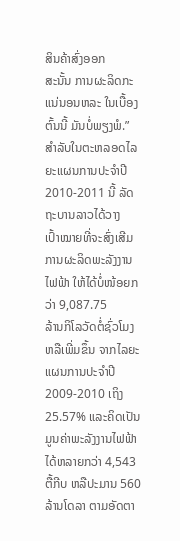ສິນຄ້າສົ່ງອອກ
ສະນັ້ນ ການຜະລິດກະແນ່ນອນຫລະ ໃນເບື້ອງຕົ້ນນີ້ ມັນບໍ່ພຽງພໍ.”
ສໍາລັບໃນຕະຫລອດໄລຍະແຜນການປະຈໍາປີ 2010-2011 ນີ້ ລັດຖະບານລາວໄດ້ວາງ
ເປົ້າໝາຍທີ່ຈະສົ່ງເສີມການຜະລິດພະລັງງານໄຟຟ້າ ໃຫ້ໄດ້ບໍ່ໜ້ອຍກວ່າ 9,087.75
ລ້ານກິໂລວັດຕໍ່ຊົ່ວໂມງ ຫລືເພີ່ມຂຶ້ນ ຈາກໄລຍະແຜນການປະຈໍາປີ 2009-2010 ເຖິງ
25.57% ແລະຄິດເປັນມູນຄ່າພະລັງງານໄຟຟ້າໄດ້ຫລາຍກວ່າ 4,543 ຕື້ກີບ ຫລືປະມານ 560 ລ້ານໂດລາ ຕາມອັດຕາ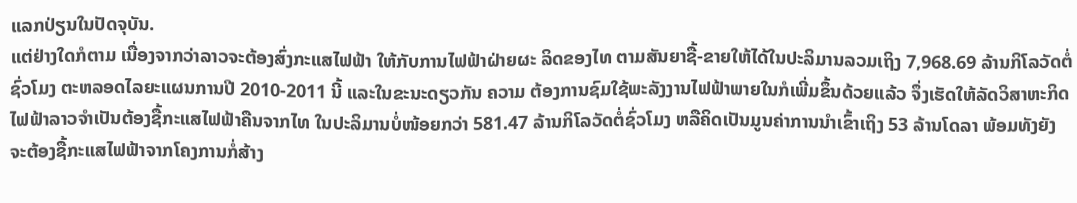ແລກປ່ຽນໃນປັດຈຸບັນ.
ແຕ່ຢ່າງໃດກໍຕາມ ເນື່ອງຈາກວ່າລາວຈະຕ້ອງສົ່ງກະແສໄຟຟ້າ ໃຫ້ກັບການໄຟຟ້າຝ່າຍຜະ ລິດຂອງໄທ ຕາມສັນຍາຊື້-ຂາຍໃຫ້ໄດ້ໃນປະລິມານລວມເຖິງ 7,968.69 ລ້ານກິໂລວັດຕໍ່ ຊົ່ວໂມງ ຕະຫລອດໄລຍະແຜນການປີ 2010-2011 ນີ້ ແລະໃນຂະນະດຽວກັນ ຄວາມ ຕ້ອງການຊົມໃຊ້ພະລັງງານໄຟຟ້າພາຍໃນກໍເພີ່ມຂຶ້ນດ້ວຍແລ້ວ ຈຶ່ງເຮັດໃຫ້ລັດວິສາຫະກິດ ໄຟຟ້າລາວຈໍາເປັນຕ້ອງຊື້ກະແສໄຟຟ້າຄືນຈາກໄທ ໃນປະລິມານບໍ່ໜ້ອຍກວ່າ 581.47 ລ້ານກິໂລວັດຕໍ່ຊົ່ວໂມງ ຫລືຄິດເປັນມູນຄ່າການນໍາເຂົ້າເຖິງ 53 ລ້ານໂດລາ ພ້ອມທັງຍັງ ຈະຕ້ອງຊື້ກະແສໄຟຟ້າຈາກໂຄງການກໍ່ສ້າງ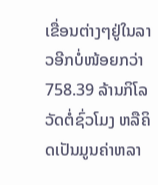ເຂື່ອນຕ່າງໆຢູ່ໃນລາວອີກບໍ່ໜ້ອຍກວ່າ 758.39 ລ້ານກິໂລວັດຕໍ່ຊົ່ວໂມງ ຫລືຄິດເປັນມູນຄ່າຫລາ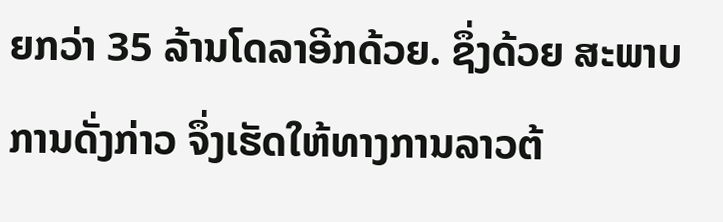ຍກວ່າ 35 ລ້ານໂດລາອີກດ້ວຍ. ຊຶ່ງດ້ວຍ ສະພາບການດັ່ງກ່າວ ຈຶ່ງເຮັດໃຫ້ທາງການລາວຕ້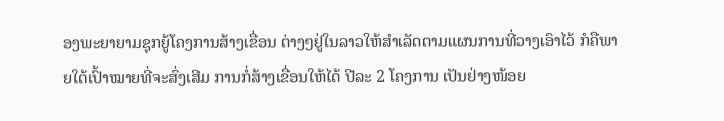ອງພະຍາຍາມຊຸກຍູ້ໂຄງການສ້າງເຂື່ອນ ຕ່າງໆຢູ່ໃນລາວໃຫ້ສໍາເລັດຕາມແຜນການທີ່ວາງເອົາໄວ້ ກໍຄືພາຍໃຕ້ເປົ້າໝາຍທີ່ຈະສົ່ງເສີມ ການກໍ່ສ້າງເຂື່ອນໃຫ້ໄດ້ ປີລະ 2 ໂຄງການ ເປັນຢ່າງໜ້ອຍ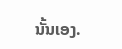ນັ້ນເອງ.